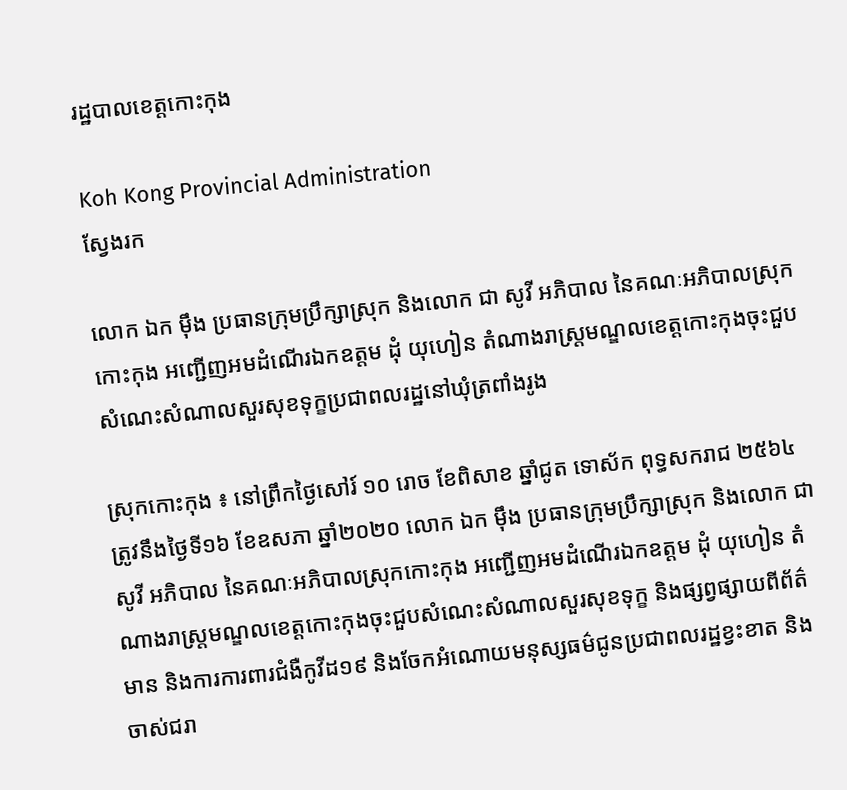រដ្ឋបាលខេត្តកោះកុង

Koh Kong Provincial Administration
ស្វែងរក

លោក ឯក ម៉ឹង ប្រធានក្រុមប្រឹក្សាស្រុក និងលោក ជា សូវី អភិបាល នៃគណៈអភិបាលស្រុកកោះកុង អញ្ជើញអមដំណើរឯកឧត្តម ដុំ យុហៀន តំណាងរាស្ត្រមណ្ឌលខេត្តកោះកុងចុះជួបសំណេះសំណាលសួរសុខទុក្ខប្រជាពលរដ្ឋនៅឃុំត្រពាំងរូង

ស្រុកកោះកុង ៖ នៅព្រឹកថ្ងៃសៅរ៍ ១០ រោច ខែពិសាខ ឆ្នាំជូត ទោស័ក ពុទ្ធសករាជ ២៥៦៤ ត្រូវនឹងថ្ងៃទី១៦ ខែឧសភា ឆ្នាំ២០២០ លោក ឯក ម៉ឹង ប្រធានក្រុមប្រឹក្សាស្រុក និងលោក ជា សូវី អភិបាល នៃគណៈអភិបាលស្រុកកោះកុង អញ្ជើញអមដំណើរឯកឧត្តម ដុំ យុហៀន តំណាងរាស្ត្រមណ្ឌលខេត្តកោះកុងចុះជួបសំណេះសំណាលសួរសុខទុក្ខ និងផ្សព្វផ្សាយពីព័ត៌មាន និងការការពារជំងឺកូវីដ១៩ និងចែកអំណោយមនុស្សធម៌ជូនប្រជាពលរដ្ឋខ្វះខាត និងចាស់ជរា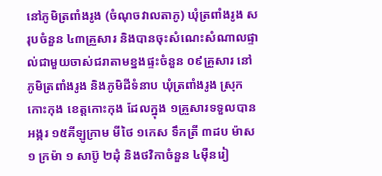នៅភូមិត្រពាំងរូង (ចំណុចវាលតាភូ) ឃុំត្រពាំងរូង សរុបចំនួន ៤៣គ្រួសារ និងបានចុះសំណេះសំណាលផ្ទាល់ជាមួយចាស់ជរាតាមខ្នងផ្ទះចំនួន ០៩គ្រួសារ នៅភូមិត្រពាំងរូង និងភូមិដីទំនាប ឃុំត្រពាំងរូង ស្រុកកោះកុង ខេត្តកោះកុង ដែលក្នុង ១គ្រួសារទទួលបាន អង្ករ ១៥គីឡូក្រាម មីថៃ ១កេស ទឹកត្រី ៣ដប ម៉ាស ១ ក្រម៉ា ១ សាប៊ូ ២ដុំ និងថវិកាចំនួន ៤ម៉ឺនរៀ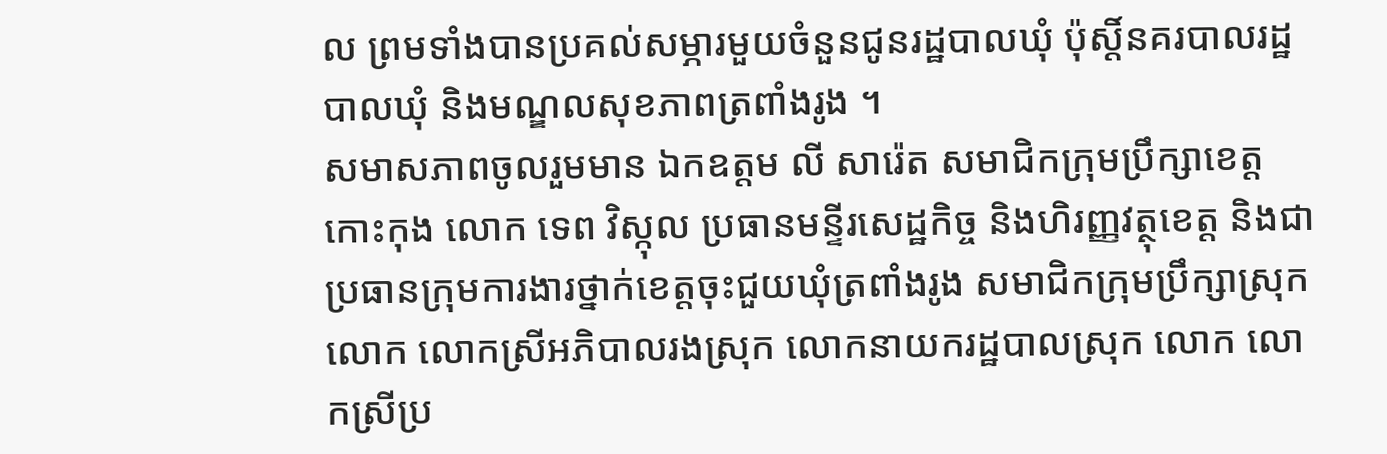ល ព្រមទាំងបានប្រគល់សម្ភារមួយចំនួនជូនរដ្ឋបាលឃុំ ប៉ុស្តិ៍នគរបាលរដ្ឋបាលឃុំ និងមណ្ឌលសុខភាពត្រពាំងរូង ។
សមាសភាពចូលរួមមាន ឯកឧត្តម លី សារ៉េត សមាជិកក្រុមប្រឹក្សាខេត្តកោះកុង លោក ទេព វិស្កុល ប្រធានមន្ទីរសេដ្ឋកិច្ច និងហិរញ្ញវត្ថុខេត្ត និងជាប្រធានក្រុមការងារថ្នាក់ខេត្តចុះជួយឃុំត្រពាំងរូង សមាជិកក្រុមប្រឹក្សាស្រុក លោក លោកស្រីអភិបាលរងស្រុក លោកនាយករដ្ឋបាលស្រុក លោក លោកស្រីប្រ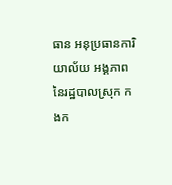ធាន អនុប្រធានការិយាល័យ អង្គភាពនៃរដ្ឋបាលស្រុក កងក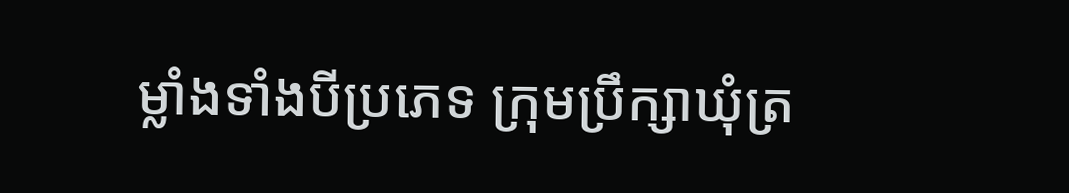ម្លាំងទាំងបីប្រភេទ ក្រុមប្រឹក្សាឃុំត្រ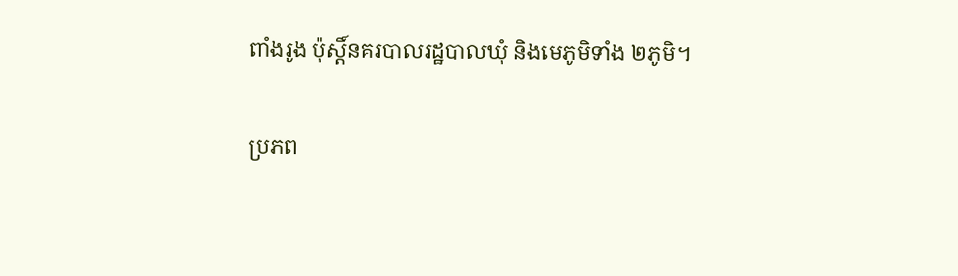ពាំងរូង ប៉ុស្តិ៍នគរបាលរដ្ឋបាលឃុំ និងមេភូមិទាំង ២ភូមិ។

ប្រភព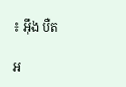៖ អ៊ឹង បឺត

អ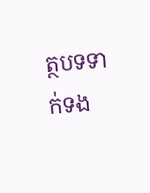ត្ថបទទាក់ទង